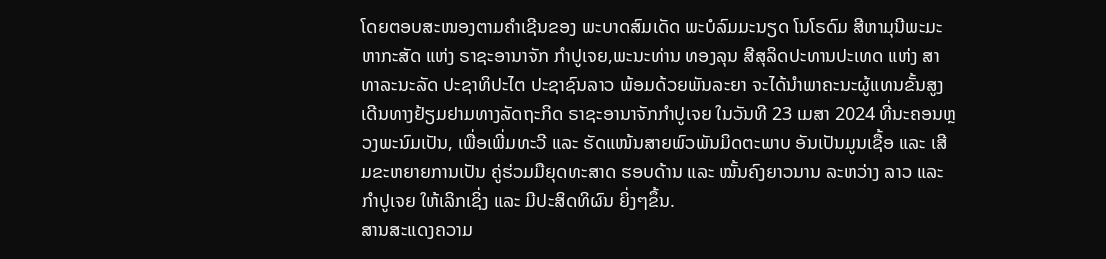ໂດຍຕອບສະໜອງຕາມຄໍາເຊີນຂອງ ພະບາດສົມເດັດ ພະບໍລົມມະນຽດ ໂນໂຣດົມ ສີຫາມຸນີພະມະຫາກະສັດ ແຫ່ງ ຣາຊະອານາຈັກ ກໍາປູເຈຍ,ພະນະທ່ານ ທອງລຸນ ສີສຸລິດປະທານປະເທດ ແຫ່ງ ສາທາລະນະລັດ ປະຊາທິປະໄຕ ປະຊາຊົນລາວ ພ້ອມດ້ວຍພັນລະຍາ ຈະໄດ້ນໍາພາຄະນະຜູ້ແທນຂັ້ນສູງ ເດີນທາງຢ້ຽມຢາມທາງລັດຖະກິດ ຣາຊະອານາຈັກກໍາປູເຈຍ ໃນວັນທີ 23 ເມສາ 2024 ທີ່ນະຄອນຫຼວງພະນົມເປັນ, ເພື່ອເພີ່ມທະວີ ແລະ ຮັດແໜ້ນສາຍພົວພັນມິດຕະພາບ ອັນເປັນມູນເຊື້ອ ແລະ ເສີມຂະຫຍາຍການເປັນ ຄູ່ຮ່ວມມືຍຸດທະສາດ ຮອບດ້ານ ແລະ ໝັ້ນຄົງຍາວນານ ລະຫວ່າງ ລາວ ແລະ ກໍາປູເຈຍ ໃຫ້ເລິກເຊິ່ງ ແລະ ມີປະສິດທິຜົນ ຍິ່ງໆຂຶ້ນ.
ສານສະແດງຄວາມ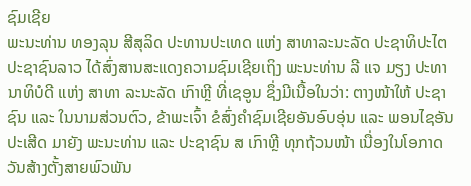ຊົມເຊີຍ
ພະນະທ່ານ ທອງລຸນ ສີສຸລິດ ປະທານປະເທດ ແຫ່ງ ສາທາລະນະລັດ ປະຊາທິປະໄຕ ປະຊາຊົນລາວ ໄດ້ສົ່ງສານສະແດງຄວາມຊົມເຊີຍເຖິງ ພະນະທ່ານ ລີ ແຈ ມຽງ ປະທານາທິບໍດີ ແຫ່ງ ສາທາ ລະນະລັດ ເກົາຫຼີ ທີ່ເຊອູນ ຊຶ່ງມີເນື້ອໃນວ່າ: ຕາງໜ້າໃຫ້ ປະຊາຊົນ ແລະ ໃນນາມສ່ວນຕົວ, ຂ້າພະເຈົ້າ ຂໍສົ່ງຄໍາຊົມເຊີຍອັນອົບອຸ່ນ ແລະ ພອນໄຊອັນປະເສີດ ມາຍັງ ພະນະທ່ານ ແລະ ປະຊາຊົນ ສ ເກົາຫຼີ ທຸກຖ້ວນໜ້າ ເນື່ອງໃນໂອກາດວັນສ້າງຕັ້ງສາຍພົວພັນ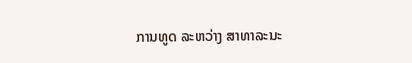ການທູດ ລະຫວ່າງ ສາທາລະນະ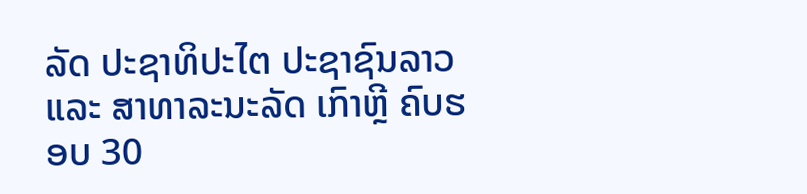ລັດ ປະຊາທິປະໄຕ ປະຊາຊົນລາວ ແລະ ສາທາລະນະລັດ ເກົາຫຼີ ຄົບຮອບ 30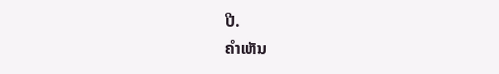ປີ.
ຄໍາເຫັນ